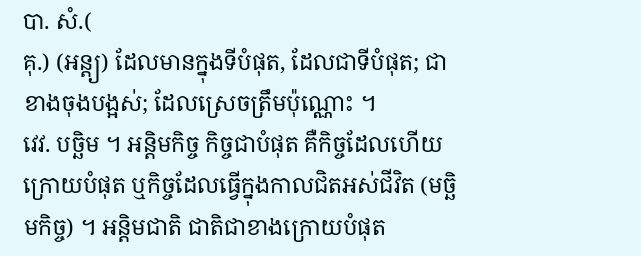បា. សំ.(
គុ.) (អន្ត្យ) ដែលមានក្នុងទីបំផុត, ដែលជាទីបំផុត; ជាខាងចុងបង្អស់; ដែលស្រេចត្រឹមប៉ុណ្ណោះ ។
វេវ. បច្ឆិម ។ អន្តិមកិច្ច កិច្ចជាបំផុត គឺកិច្ចដែលហើយក្រោយបំផុត ឬកិច្ចដែលធ្វើក្នុងកាលជិតអស់ជីវិត (មច្ឆិមកិច្ច) ។ អន្តិមជាតិ ជាតិជាខាងក្រោយបំផុត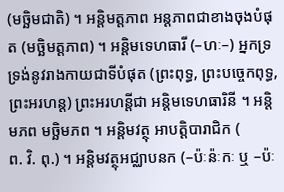(មច្ឆិមជាតិ) ។ អន្តិមត្តភាព អន្តភាពជាខាងចុងបំផុត (មច្ឆិមត្តភាព) ។ អន្តិមទេហធារី (–ហៈ–) អ្នកទ្រទ្រង់នូវរាងកាយជាទីបំផុត (ព្រះពុទ្ធ, ព្រះបច្ចេកពុទ្ធ, ព្រះអរហន្ត) ព្រះអរហន្តីជា អន្តិមទេហធារិនី ។ អន្តិមភព មច្ឆិមភព ។ អន្តិមវត្ថុ អាបត្តិបារាជិក (
ព. វិ. ពុ.) ។ អន្តិមវត្ថុអជ្ឈាបនក (–ប៉ៈន៉ៈកៈ ឬ –ប៉ៈ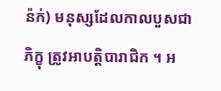ន៉ក់) មនុស្សដែលកាលបួសជាភិក្ខុ ត្រូវអាបត្តិបារាជិក ។ អ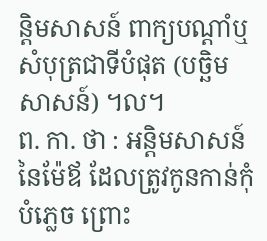ន្តិមសាសន៍ ពាក្យបណ្តាំឬសំបុត្រជាទីបំផុត (បច្ឆិមសាសន៍) ។ល។
ព. កា. ថា : អន្តិមសាសន៍នៃម៉ែឪ ដែលត្រូវកូនកាន់កុំបំភ្លេច ព្រោះ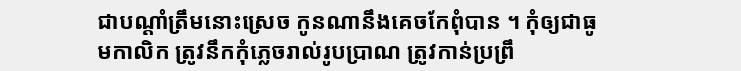ជាបណ្តាំត្រឹមនោះស្រេច កូនណានឹងគេចកែពុំបាន ។ កុំឲ្យជាធូមកាលិក ត្រូវនឹកកុំភ្លេចរាល់រូបប្រាណ ត្រូវកាន់ប្រព្រឹ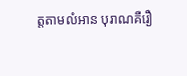ត្តតាមលំអាន បុរាណគឺរឿ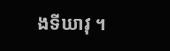ងទីឃាវុ ។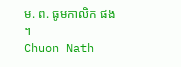ម. ព. ធូមកាលិក ផង ។
Chuon Nath